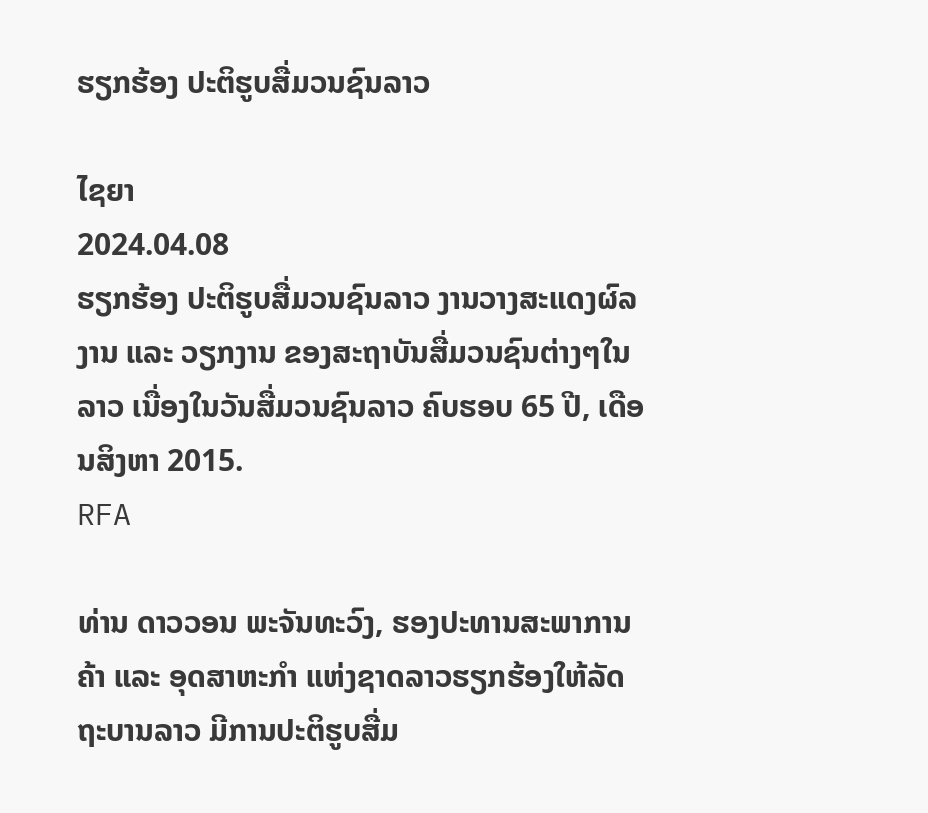ຮຽກຮ້ອງ ປະຕິຮູບສື່ມວນຊົນລາວ

ໄຊຍາ
2024.04.08
ຮຽກຮ້ອງ ປະຕິຮູບສື່ມວນຊົນລາວ ງານວາງສະແດງຜົລງານ ແລະ ວຽກງານ ຂອງສະຖາບັນສື່ມວນຊົນຕ່າງໆໃນລາວ ເນື່ອງໃນວັນສື່ມວນຊົນລາວ ຄົບຮອບ 65 ປີ, ເດືອນສິງຫາ 2015.
RFA

ທ່ານ ດາວວອນ ພະຈັນທະວົງ, ຮອງປະທານສະພາການຄ້າ ແລະ ອຸດສາຫະກໍາ ແຫ່ງຊາດລາວຮຽກຮ້ອງໃຫ້ລັດຖະບານລາວ ມີການປະຕິຮູບສື່ມ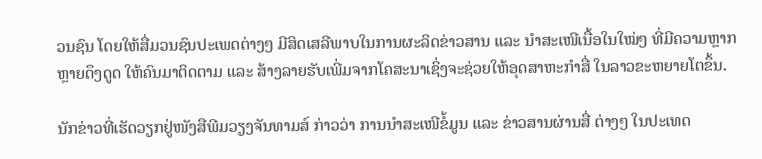ວນຊົນ ໂດຍໃຫ້ສື່ມວນຊົນປະເພດຕ່າງໆ ມີສິດເສລີພາບໃນການຜະລິດຂ່າວສານ ແລະ ນໍາສະເໜີເນື້ອໃນໃໝ່ໆ ທີ່ມີຄວາມຫຼາກຫຼາຍດຶງດູດ ໃຫ້ຄົນມາຕິດຕາມ ແລະ ສ້າງລາຍຮັບເພີ່ມຈາກໂຄສະນາເຊິ່ງຈະຊ່ວຍໃຫ້ອຸດສາຫະກຳສື່ ໃນລາວຂະຫຍາຍໂຕຂຶ້ນ.

ນັກຂ່າວທີ່ເຮັດວຽກຢູ່ໜັງສືພີມວຽງຈັນທາມສ໌ ກ່າວວ່າ ການນໍາສະເໜີຂໍ້ມູນ ແລະ ຂ່າວສານຜ່ານສື່ ຕ່າງໆ ໃນປະເທດ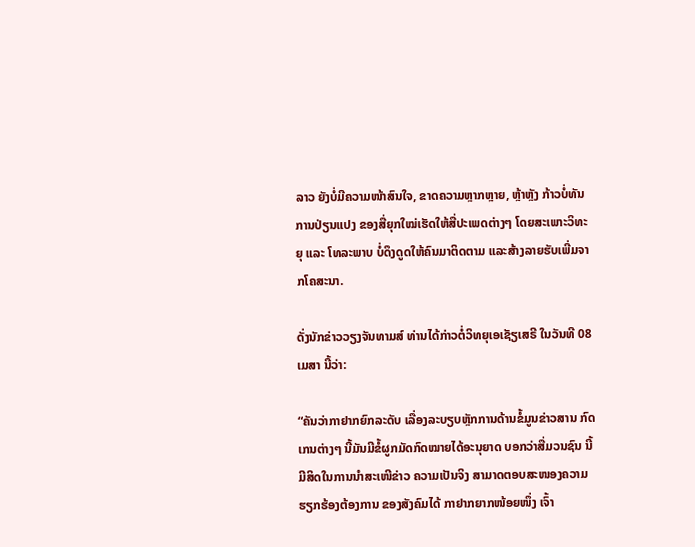ລາວ ຍັງບໍ່ມີຄວາມໜ້າສົນໃຈ, ຂາດຄວາມຫຼາກຫຼາຍ, ຫຼ້າຫຼັງ ກ້າວບໍ່ທັນການປ່ຽນແປງ ຂອງສື່ຍຸກໃໝ່ເຮັດໃຫ້ສື່ປະເພດຕ່າງໆ ໂດຍສະເພາະວິທະຍຸ ແລະ ໂທລະພາບ ບໍ່ດຶງດູດໃຫ້ຄົນມາຕິດຕາມ ແລະສ້າງລາຍຮັບເພີ່ມຈາກໂຄສະນາ.

ດັ່ງນັກຂ່າວວຽງຈັນທາມສ໌ ທ່ານໄດ້ກ່າວຕໍ່ວິທຍຸເອເຊັຽເສຣີ ໃນວັນທີ 08 ເມສາ ນີ້ວ່າ:

“ຄັນວ່າກາຢາກຍົກລະດັບ ເລື່ອງລະບຽບຫຼັກການດ້ານຂໍ້ມູນຂ່າວສານ ກົດເກນຕ່າງໆ ນີ້ມັນມີຂໍ້ຜູກມັດກົດໝາຍໄດ້ອະນຸຍາດ ບອກວ່າສື່ມວນຊົນ ນີ້ມີສິດໃນການນໍາສະເໜີຂ່າວ ຄວາມເປັນຈິງ ສາມາດຕອບສະໜອງຄວາມຮຽກຮ້ອງຕ້ອງການ ຂອງສັງຄົມໄດ້ ກາຢາກຍາກໜ້ອຍໜຶ່ງ ເຈົ້າ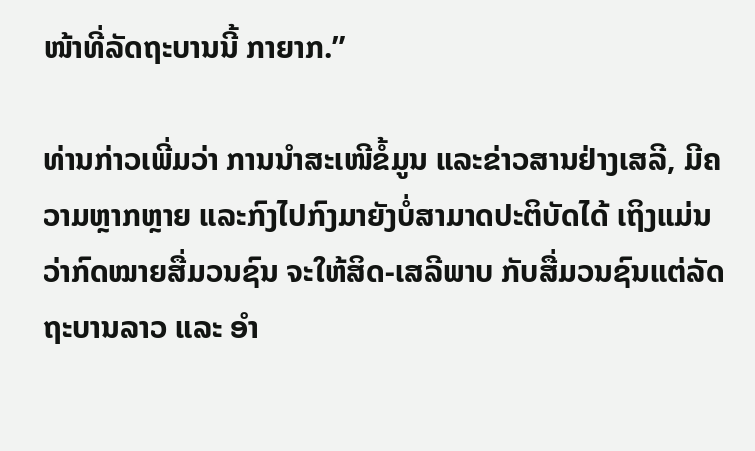ໜ້າທີ່ລັດຖະບານນີ້ ກາຍາກ.”

ທ່ານກ່າວເພີ່ມວ່າ ການນໍາສະເໜີຂໍ້ມູນ ແລະຂ່າວສານຢ່າງເສລີ, ມີຄວາມຫຼາກຫຼາຍ ແລະກົງໄປກົງມາຍັງບໍ່ສາມາດປະຕິບັດໄດ້ ເຖິງແມ່ນວ່າກົດໝາຍສື່ມວນຊົນ ຈະໃຫ້ສິດ-ເສລີພາບ ກັບສື່ມວນຊົນແຕ່ລັດຖະບານລາວ ແລະ ອຳ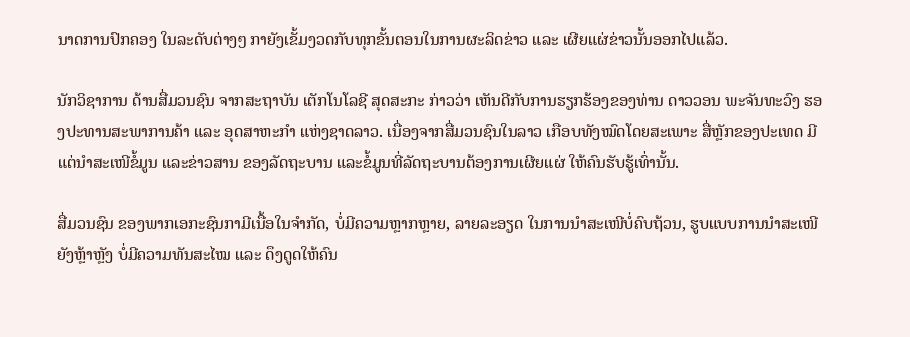ນາດການປົກຄອງ ໃນລະດັບຕ່າງໆ ກາຍັງເຂັ້ມງວດກັບທຸກຂັ້ນຕອນໃນການຜະລິດຂ່າວ ແລະ ເຜີຍແຜ່ຂ່າວນັ້ນອອກໄປແລ້ວ.

ນັກວິຊາການ ດ້ານສື່ມວນຊົນ ຈາກສະຖາບັນ ເຕັກໂນໂລຊີ ສຸດສະກະ ກ່າວວ່າ ເຫັນດີກັບການຮຽກຮ້ອງຂອງທ່ານ ດາວວອນ ພະຈັນທະວົງ ຮອງປະທານສະພາການຄ້າ ແລະ ອຸດສາຫະກຳ ແຫ່ງຊາດລາວ. ເນື່ອງຈາກສື່ມວນຊົນໃນລາວ ເກືອບທັງໝົດໂດຍສະເພາະ ສື່ຫຼັກຂອງປະເທດ ມີແຕ່ນໍາສະເໜີຂໍ້ມູນ ແລະຂ່າວສານ ຂອງລັດຖະບານ ແລະຂໍ້ມູນທີ່ລັດຖະບານຕ້ອງການເຜີຍແຜ່ ໃຫ້ຄົນຮັບຮູ້ເທົ່ານັ້ນ.

ສື່ມວນຊົນ ຂອງພາກເອກະຊົນກາມີເນື້ອໃນຈໍາກັດ, ບໍ່ມີຄວາມຫຼາກຫຼາຍ, ລາຍລະອຽດ ໃນການນຳສະເໜີບໍ່ຄົບຖ້ວນ, ຮູບແບບການນໍາສະເໜີຍັງຫຼ້າຫຼັງ ບໍ່ມີຄວາມທັນສະໄໝ ແລະ ດຶງດູດໃຫ້ຄົນ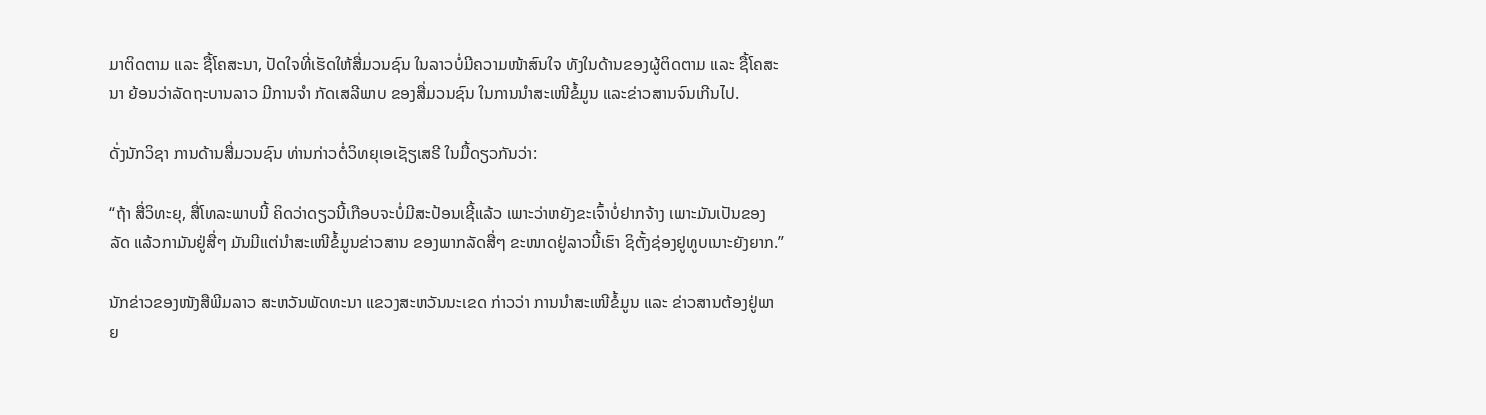ມາຕິດຕາມ ແລະ ຊື້ໂຄສະນາ, ປັດໃຈທີ່ເຮັດໃຫ້ສື່ມວນຊົນ ໃນລາວບໍ່ມີຄວາມໜ້າສົນໃຈ ທັງໃນດ້ານຂອງຜູ້ຕິດຕາມ ແລະ ຊື້ໂຄສະນາ ຍ້ອນວ່າລັດຖະບານລາວ ມີການຈຳ ກັດເສລີພາບ ຂອງສື່ມວນຊົນ ໃນການນຳສະເໜີຂໍ້ມູນ ແລະຂ່າວສານຈົນເກີນໄປ.

ດັ່ງນັກວິຊາ ການດ້ານສື່ມວນຊົນ ທ່ານກ່າວຕໍ່ວິທຍຸເອເຊັຽເສຣີ ໃນມື້ດຽວກັນວ່າ:

“ຖ້າ ສື່ວິທະຍຸ, ສື່ໂທລະພາບນີ້ ຄິດວ່າດຽວນີ້ເກືອບຈະບໍ່ມີສະປ້ອນເຊີ້ແລ້ວ ເພາະວ່າຫຍັງຂະເຈົ້າບໍ່ຢາກຈ້າງ ເພາະມັນເປັນຂອງລັດ ແລ້ວກາມັນຢູ່ສື່ໆ ມັນມີແຕ່ນໍາສະເໜີຂໍ້ມູນຂ່າວສານ ຂອງພາກລັດສື່ໆ ຂະໜາດຢູ່ລາວນີ້ເຮົາ ຊິຕັ້ງຊ່ອງຢູທູບເນາະຍັງຍາກ.”

ນັກຂ່າວຂອງໜັງສືພີມລາວ ສະຫວັນພັດທະນາ ແຂວງສະຫວັນນະເຂດ ກ່າວວ່າ ການນໍາສະເໜີຂໍ້ມູນ ແລະ ຂ່າວສານຕ້ອງຢູ່ພາຍ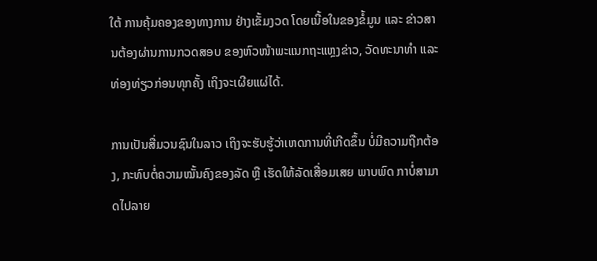ໃຕ້ ການຄຸ້ມຄອງຂອງທາງການ ຢ່າງເຂັ້ມງວດ ໂດຍເນື້ອໃນຂອງຂໍ້ມູນ ແລະ ຂ່າວສານຕ້ອງຜ່ານການກວດສອບ ຂອງຫົວໜ້າພະແນກຖະແຫຼງຂ່າວ, ວັດທະນາທຳ ແລະ ທ່ອງທ່ຽວກ່ອນທຸກຄັ້ງ ເຖິງຈະເຜີຍແຜ່ໄດ້.

ການເປັນສື່ມວນຊົນໃນລາວ ເຖິງຈະຮັບຮູ້ວ່າເຫດການທີ່ເກີດຂຶ້ນ ບໍ່ມີຄວາມຖືກຕ້ອງ, ກະທົບຕໍ່ຄວາມໝັ້ນຄົງຂອງລັດ ຫຼື ເຮັດໃຫ້ລັດເສື່ອມເສຍ ພາບພົດ ກາບໍ່ສາມາດໄປລາຍ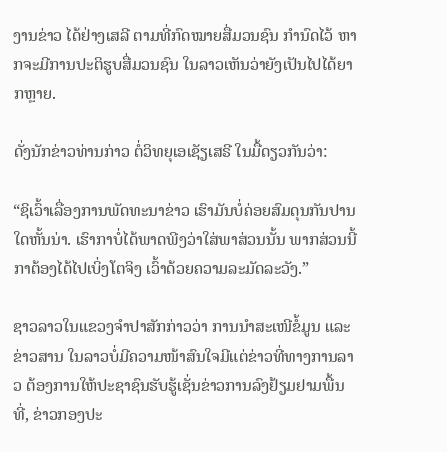ງານຂ່າວ ໄດ້ຢ່າງເສລີ ຕາມທີ່ກົດໝາຍສື່ມວນຊົນ ກຳນົດໄວ້ ຫາກຈະມີການປະຕິຮູບສື່ມວນຊົນ ໃນລາວເຫັນວ່າຍັງເປັນໄປໄດ້ຍາກຫຼາຍ.

ດັ່ງນັກຂ່າວທ່ານກ່າວ ຕໍ່ວິທຍຸເອເຊັຽເສຣີ ໃນມື້ດຽວກັນວ່າ:

“ຊິເວົ້າເລື່ອງການພັດທະນາຂ່າວ ເຮົາມັນບໍ່ຄ່ອຍສົມດຸນກັນປານໃດຫັ້ນນ່າ. ເຮົາກາບໍ່ໄດ້ພາດພີງວ່າໃສ່ພາສ່ວນນັ້ນ ພາກສ່ວນນີ້ກາຕ້ອງໄດ້ໄປເບິ່ງໂຕຈິງ ເວົ້າດ້ວຍຄວາມລະມັດລະວັງ.”

ຊາວລາວໃນແຂວງຈໍາປາສັກກ່າວວ່າ ການນໍາສະເໜີຂໍ້ມູນ ແລະຂ່າວສານ ໃນລາວບໍ່ມີຄວາມໜ້າສົນໃຈມີແຕ່ຂ່າວທີ່ທາງການລາວ ຕ້ອງການໃຫ້ປະຊາຊົນຮັບຮູ້ເຊັ່ນຂ່າວການລົງຢ້ຽມຢາມພື້ນທີ່, ຂ່າວກອງປະ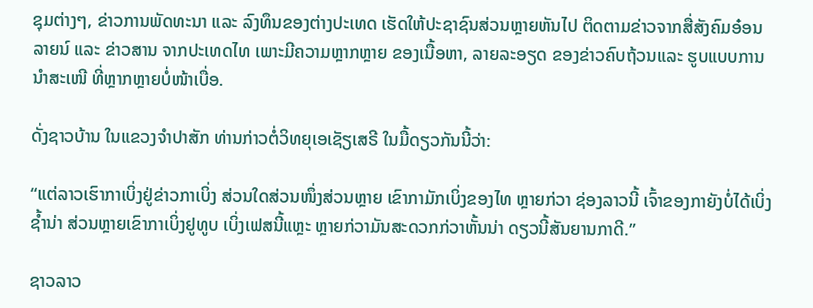ຊຸມຕ່າງໆ, ຂ່າວການພັດທະນາ ແລະ ລົງທຶນຂອງຕ່າງປະເທດ ເຮັດໃຫ້ປະຊາຊົນສ່ວນຫຼາຍຫັນໄປ ຕິດຕາມຂ່າວຈາກສື່ສັງຄົມອ໋ອນລາຍນ໌ ແລະ ຂ່າວສານ ຈາກປະເທດໄທ ເພາະມີຄວາມຫຼາກຫຼາຍ ຂອງເນື້ອຫາ, ລາຍລະອຽດ ຂອງຂ່າວຄົບຖ້ວນແລະ ຮູບແບບການນຳສະເໜີ ທີ່ຫຼາກຫຼາຍບໍ່ໜ້າເບື່ອ.

ດັ່ງຊາວບ້ານ ໃນແຂວງຈຳປາສັກ ທ່ານກ່າວຕໍ່ວິທຍຸເອເຊັຽເສຣີ ໃນມື້ດຽວກັນນີ້ວ່າ:

“ແຕ່ລາວເຮົາກາເບິ່ງຢູ່ຂ່າວກາເບິ່ງ ສ່ວນໃດສ່ວນໜຶ່ງສ່ວນຫຼາຍ ເຂົາກາມັກເບິ່ງຂອງໄທ ຫຼາຍກ່ວາ ຊ່ອງລາວນີ້ ເຈົ້າຂອງກາຍັງບໍ່ໄດ້ເບິ່ງຊໍ້ານ່າ ສ່ວນຫຼາຍເຂົາກາເບິ່ງຢູທູບ ເບິ່ງເຟສນີ້ແຫຼະ ຫຼາຍກ່ວາມັນສະດວກກ່ວາຫັ້ນນ່າ ດຽວນີ້ສັນຍານກາດີ.”

ຊາວລາວ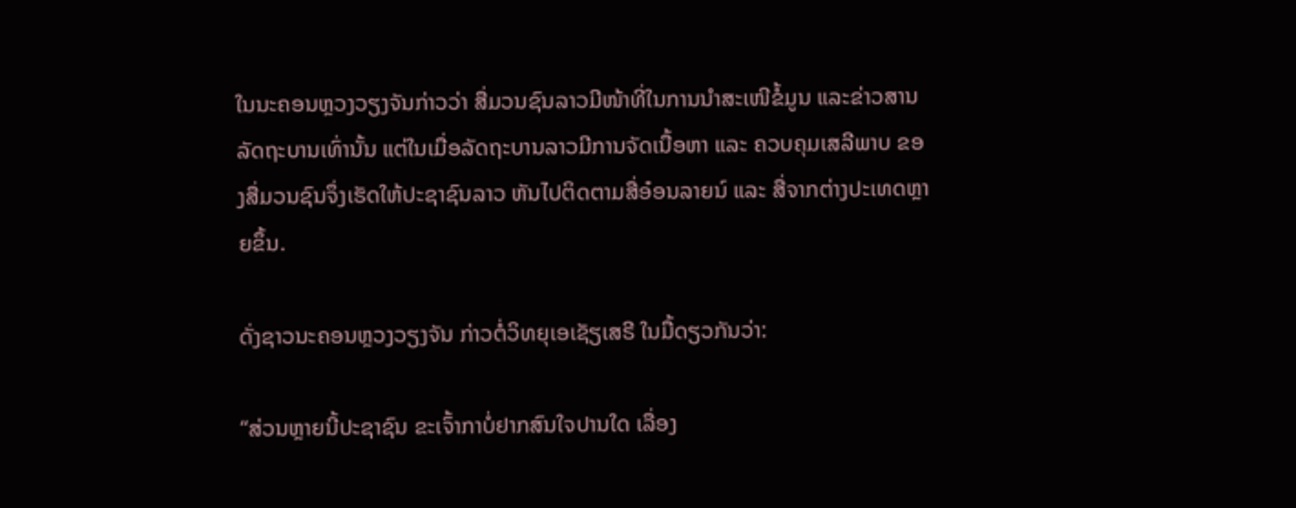ໃນນະຄອນຫຼວງວຽງຈັນກ່າວວ່າ ສື່ມວນຊົນລາວມີໜ້າທີ່ໃນການນໍາສະເໜີຂໍ້ມູນ ແລະຂ່າວສານລັດຖະບານເທົ່ານັ້ນ ແຕ່ໃນເມື່ອລັດຖະບານລາວມີການຈັດເນື້ອຫາ ແລະ ຄວບຄຸມເສລີພາບ ຂອງສື່ມວນຊົນຈຶ່ງເຮັດໃຫ້ປະຊາຊົນລາວ ຫັນໄປຕິດຕາມສື່ອ໋ອນລາຍນ໌ ແລະ ສື່ຈາກຕ່າງປະເທດຫຼາຍຂຶ້ນ.

ດັ່ງຊາວນະຄອນຫຼວງວຽງຈັນ ກ່າວຕໍ່ວິທຍຸເອເຊັຽເສຣີ ໃນມື້ດຽວກັນວ່າ:

“ສ່ວນຫຼາຍນີ້ປະຊາຊົນ ຂະເຈົ້າກາບໍ່ຢາກສົນໃຈປານໃດ ເລື່ອງ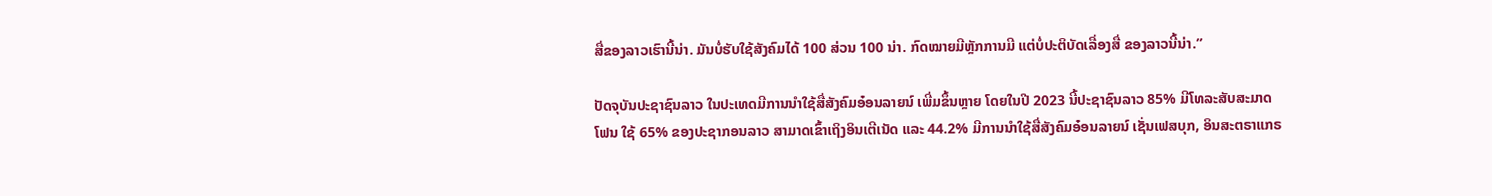ສື່ຂອງລາວເຮົານີ້ນ່າ. ມັນບໍ່ຮັບໃຊ້ສັງຄົມໄດ້ 100 ສ່ວນ 100 ນ່າ. ກົດໝາຍມີຫຼັກການມີ ແຕ່ບໍ່ປະຕິບັດເລື່ອງສື່ ຂອງລາວນີ້ນ່າ.”

ປັດຈຸບັນປະຊາຊົນລາວ ໃນປະເທດມີການນໍາໃຊ້ສື່ສັງຄົມອ໋ອນລາຍນ໌ ເພີ່ມຂຶ້ນຫຼາຍ ໂດຍໃນປີ 2023 ນີ້ປະຊາຊົນລາວ 85% ມີໂທລະສັບສະມາດໂຟນ ໃຊ້ 65% ຂອງປະຊາກອນລາວ ສາມາດເຂົ້າເຖິງອິນເຕີເນັດ ແລະ 44.2% ມີການນໍາໃຊ້ສື່ສັງຄົມອ໋ອນລາຍນ໌ ເຊັ່ນເຟສບຸກ, ອິນສະຕຣາແກຣ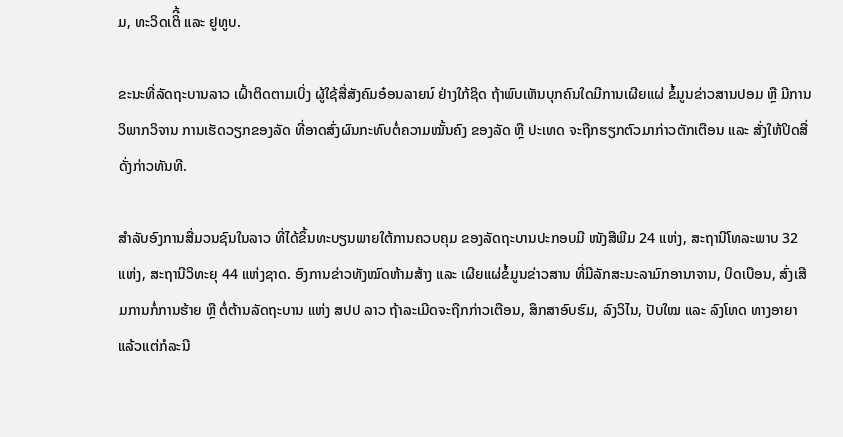ມ, ທະວິດເຕິີ້ ແລະ ຢູທູບ.

ຂະນະທີ່ລັດຖະບານລາວ ເຝົ້າຕິດຕາມເບິ່ງ ຜູ້ໃຊ້ສື່ສັງຄົມອ໋ອນລາຍນ໌ ຢ່າງໃກ້ຊິດ ຖ້າພົບເຫັນບຸກຄົນໃດມີການເຜີຍແຜ່ ຂໍ້ມູນຂ່າວສານປອມ ຫຼື ມີການວິພາກວິຈານ ການເຮັດວຽກຂອງລັດ ທີ່ອາດສົ່ງຜົນກະທົບຕໍ່ຄວາມໝັ້ນຄົງ ຂອງລັດ ຫຼື ປະເທດ ຈະຖືກຮຽກຕົວມາກ່າວຕັກເຕືອນ ແລະ ສັ່ງໃຫ້ປິດສື່ດັ່ງກ່າວທັນທີ.

ສໍາລັບອົງການສື່ມວນຊົນໃນລາວ ທີ່ໄດ້ຂຶ້ນທະບຽນພາຍໃຕ້ການຄວບຄຸມ ຂອງລັດຖະບານປະກອບມີ ໜັງສືພີມ 24 ແຫ່ງ, ສະຖານີໂທລະພາບ 32 ແຫ່ງ, ສະຖານີວິທະຍຸ 44 ແຫ່ງຊາດ. ອົງການຂ່າວທັງໝົດຫ້າມສ້າງ ແລະ ເຜີຍແຜ່ຂໍ້ມູນຂ່າວສານ ທີ່ມີລັກສະນະລາມົກອານາຈານ, ບິດເບືອນ, ສົ່ງເສີມການກໍ່ການຮ້າຍ ຫຼື ຕໍ່ຕ້ານລັດຖະບານ ແຫ່ງ ສປປ ລາວ ຖ້າລະເມີດຈະຖືກກ່າວເຕືອນ, ສຶກສາອົບຮົມ, ລົງວິໄນ, ປັບໃໝ ແລະ ລົງໂທດ ທາງອາຍາ ແລ້ວແຕ່ກໍລະນີ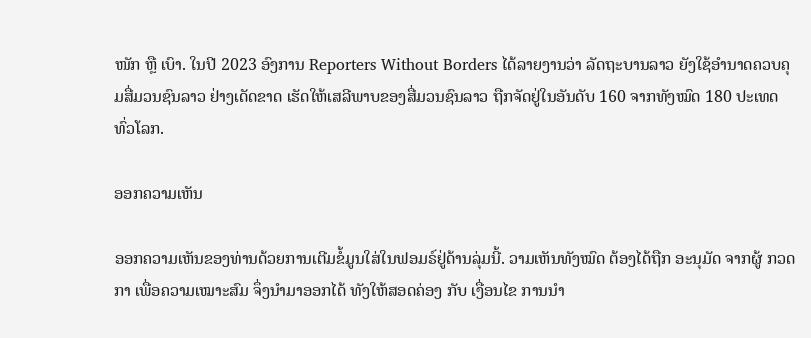ໜັກ ຫຼື ເບົາ. ໃນປີ 2023 ອົງການ Reporters Without Borders ໄດ້ລາຍງານວ່າ ລັດຖະບານລາວ ຍັງໃຊ້ອຳນາດຄວບຄຸມສື່ມວນຊົນລາວ ຢ່າງເດັດຂາດ ເຮັດໃຫ້ເສລີພາບຂອງສື່ມວນຊົນລາວ ຖືກຈັດຢູ່ໃນອັນດັບ 160 ຈາກທັງໝົດ 180 ປະເທດທົ່ວໂລກ.

ອອກຄວາມເຫັນ

ອອກຄວາມເຫັນຂອງທ່ານດ້ວຍການເຕີມຂໍ້ມູນໃສ່ໃນຟອມຣ໌ຢູ່ດ້ານລຸ່ມນີ້. ວາມເຫັນທັງໝົດ ຕ້ອງໄດ້ຖືກ ອະນຸມັດ ຈາກຜູ້ ກວດກາ ເພື່ອຄວາມເໝາະສົມ ຈຶ່ງນໍາມາອອກໄດ້ ທັງໃຫ້ສອດຄ່ອງ ກັບ ເງື່ອນໄຂ ການນຳ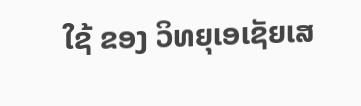ໃຊ້ ຂອງ ວິທຍຸເອເຊັຍເສ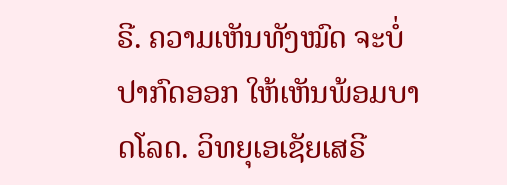ຣີ. ຄວາມເຫັນທັງໝົດ ຈະບໍ່ປາກົດອອກ ໃຫ້ເຫັນພ້ອມບາດໂລດ. ວິທຍຸເອເຊັຍເສຣີ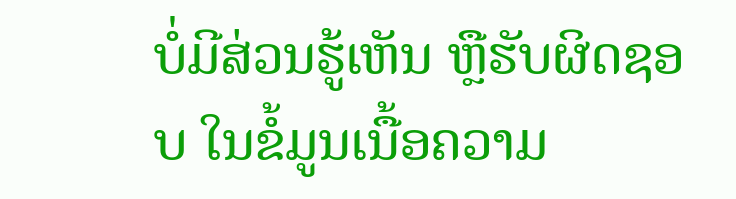ບໍ່ມີສ່ວນຮູ້ເຫັນ ຫຼືຮັບຜິດຊອບ ໃນຂໍ້ມູນເນື້ອຄວາມ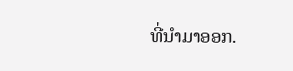ທີ່ນໍາມາອອກ.